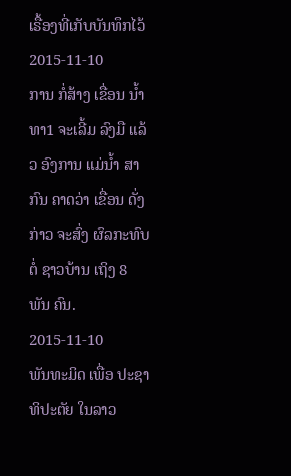ເຣື້ອງທີ່ເກັບບັນທຶກໄວ້
2015-11-10
ການ ກໍ່ສ້າງ ເຂື່ອນ ນ້ຳທາ1 ຈະເລີ້ມ ລົງມື ແລ້ວ ອົງການ ແມ່ນ້ຳ ສາກົນ ຄາດວ່າ ເຂື່ອນ ດັ່ງກ່າວ ຈະສົ່ງ ຜົລກະທົບ ຕໍ່ ຊາວບ້ານ ເຖິງ 8 ພັນ ຄົນ.
2015-11-10
ພັນທະມິດ ເພື່ອ ປະຊາ ທິປະຕັຍ ໃນລາວ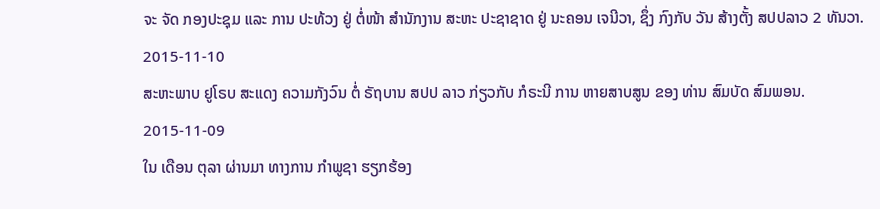ຈະ ຈັດ ກອງປະຊຸມ ແລະ ການ ປະທ້ວງ ຢູ່ ຕໍ່ໜ້າ ສໍານັກງານ ສະຫະ ປະຊາຊາດ ຢູ່ ນະຄອນ ເຈນີວາ, ຊຶ່ງ ກົງກັບ ວັນ ສ້າງຕັ້ງ ສປປລາວ 2 ທັນວາ.
2015-11-10
ສະຫະພາບ ຢູໂຣບ ສະແດງ ຄວາມກັງວົນ ຕໍ່ ຣັຖບານ ສປປ ລາວ ກ່ຽວກັບ ກໍຣະນີ ການ ຫາຍສາບສູນ ຂອງ ທ່ານ ສົມບັດ ສົມພອນ.
2015-11-09
ໃນ ເດືອນ ຕຸລາ ຜ່ານມາ ທາງການ ກໍາພູຊາ ຮຽກຮ້ອງ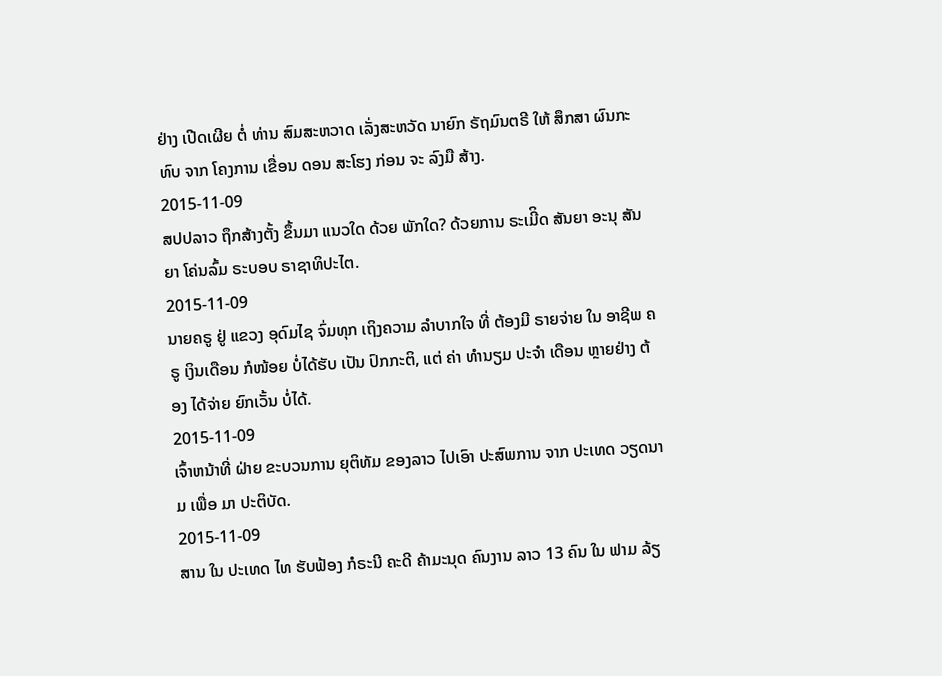ຢ່າງ ເປີດເຜີຍ ຕໍ່ ທ່ານ ສົມສະຫວາດ ເລັ່ງສະຫວັດ ນາຍົກ ຣັຖມົນຕຣີ ໃຫ້ ສຶກສາ ຜົນກະທົບ ຈາກ ໂຄງການ ເຂື່ອນ ດອນ ສະໂຮງ ກ່ອນ ຈະ ລົງມື ສ້າງ.
2015-11-09
ສປປລາວ ຖຶກສ້າງຕັ້ງ ຂຶ້ນມາ ແນວໃດ ດ້ວຍ ພັກໃດ? ດ້ວຍການ ຣະເມີິດ ສັນຍາ ອະນຸ ສັນຍາ ໂຄ່ນລົ້ມ ຣະບອບ ຣາຊາທິປະໄຕ.
2015-11-09
ນາຍຄຣູ ຢູ່ ແຂວງ ອຸດົມໄຊ ຈົ່ມທຸກ ເຖິງຄວາມ ລໍາບາກໃຈ ທີ່ ຕ້ອງມີ ຣາຍຈ່າຍ ໃນ ອາຊີພ ຄຣູ ເງິນເດືອນ ກໍໜ້ອຍ ບໍ່ໄດ້ຮັບ ເປັນ ປົກກະຕິ, ແຕ່ ຄ່າ ທໍານຽມ ປະຈໍາ ເດືອນ ຫຼາຍຢ່າງ ຕ້ອງ ໄດ້ຈ່າຍ ຍົກເວັ້ນ ບໍ່ໄດ້.
2015-11-09
ເຈົ້າຫນ້າທີ່ ຝ່າຍ ຂະບວນການ ຍຸຕິທັມ ຂອງລາວ ໄປເອົາ ປະສົພການ ຈາກ ປະເທດ ວຽດນາມ ເພື່ອ ມາ ປະຕິບັດ.
2015-11-09
ສານ ໃນ ປະເທດ ໄທ ຮັບຟ້ອງ ກໍຣະນີ ຄະດີ ຄ້າມະນຸດ ຄົນງານ ລາວ 13 ຄົນ ໃນ ຟາມ ລ້ຽ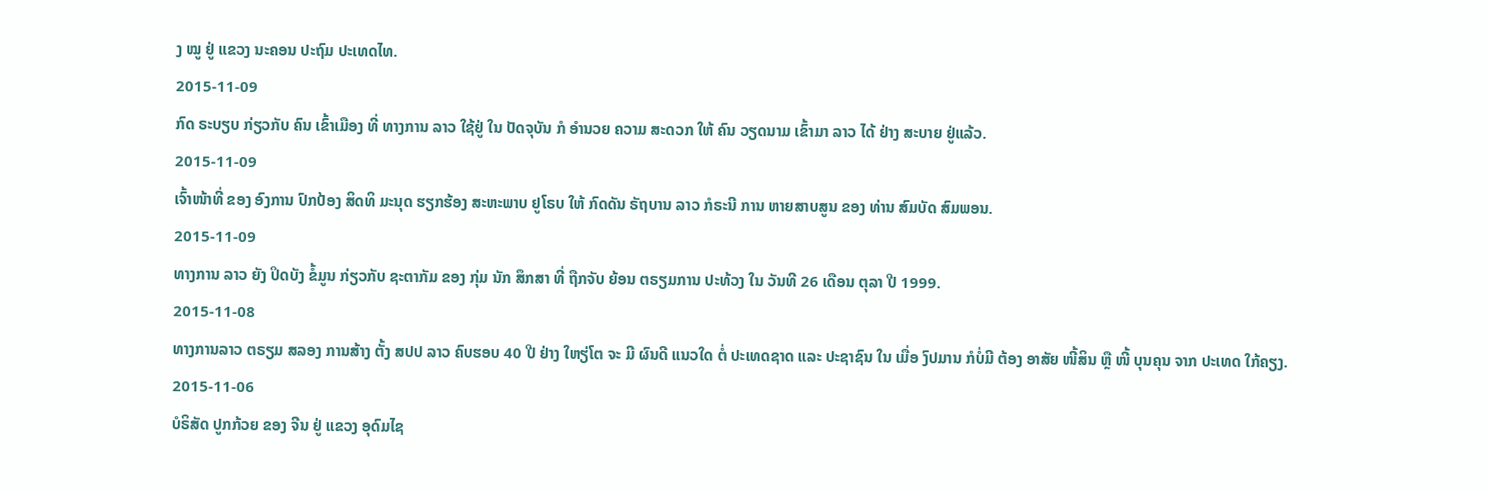ງ ໝູ ຢູ່ ແຂວງ ນະຄອນ ປະຖົມ ປະເທດໄທ.
2015-11-09
ກົດ ຣະບຽບ ກ່ຽວກັບ ຄົນ ເຂົ້າເມືອງ ທີ່ ທາງການ ລາວ ໃຊ້ຢູ່ ໃນ ປັດຈຸບັນ ກໍ ອໍານວຍ ຄວາມ ສະດວກ ໃຫ້ ຄົນ ວຽດນາມ ເຂົ້າມາ ລາວ ໄດ້ ຢ່າງ ສະບາຍ ຢູ່ແລ້ວ.
2015-11-09
ເຈົ້າໜ້າທີ່ ຂອງ ອົງການ ປົກປ້ອງ ສິດທິ ມະນຸດ ຮຽກຮ້ອງ ສະຫະພາບ ຢູໂຣບ ໃຫ້ ກົດດັນ ຣັຖບານ ລາວ ກໍຣະນີ ການ ຫາຍສາບສູນ ຂອງ ທ່ານ ສົມບັດ ສົມພອນ.
2015-11-09
ທາງການ ລາວ ຍັງ ປິດບັງ ຂໍ້ມູນ ກ່ຽວກັບ ຊະຕາກັມ ຂອງ ກຸ່ມ ນັກ ສຶກສາ ທີ່ ຖືກຈັບ ຍ້ອນ ຕຣຽມການ ປະທ້ວງ ໃນ ວັນທີ 26 ເດືອນ ຕຸລາ ປີ 1999.
2015-11-08
ທາງການລາວ ຕຣຽມ ສລອງ ການສ້າງ ຕັ້ງ ສປປ ລາວ ຄົບຮອບ 40 ປີ ຢ່າງ ໃຫຽ່ໂຕ ຈະ ມີ ຜົນດີ ແນວໃດ ຕໍ່ ປະເທດຊາດ ແລະ ປະຊາຊົນ ໃນ ເມື່ອ ງົປມານ ກໍບໍ່ມີ ຕ້ອງ ອາສັຍ ໜີ້ສິນ ຫຼື ໜີ້ ບຸນຄຸນ ຈາກ ປະເທດ ໃກ້ຄຽງ.
2015-11-06
ບໍຣິສັດ ປູກກ້ວຍ ຂອງ ຈີນ ຢູ່ ແຂວງ ອຸດົມໄຊ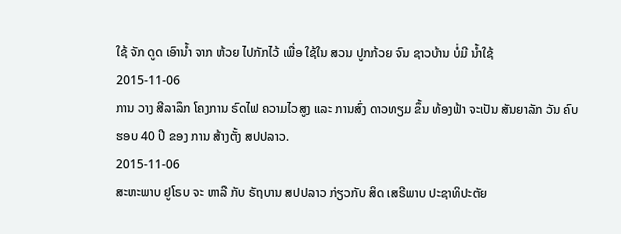ໃຊ້ ຈັກ ດູດ ເອົານໍ້າ ຈາກ ຫ້ວຍ ໄປກັກໄວ້ ເພື່ອ ໃຊ້ໃນ ສວນ ປູກກ້ວຍ ຈົນ ຊາວບ້ານ ບໍ່ມີ ນໍ້າໃຊ້
2015-11-06
ການ ວາງ ສີລາລຶກ ໂຄງການ ຣົດໄຟ ຄວາມໄວສູງ ແລະ ການສົ່ງ ດາວທຽມ ຂຶ້ນ ທ້ອງຟ້າ ຈະເປັນ ສັນຍາລັກ ວັນ ຄົບຮອບ 40 ປີ ຂອງ ການ ສ້າງຕັ້ງ ສປປລາວ.
2015-11-06
ສະຫະພາບ ຢູໂຣບ ຈະ ຫາລື ກັບ ຣັຖບານ ສປປລາວ ກ່ຽວກັບ ສິດ ເສຣີພາບ ປະຊາທິປະຕັຍ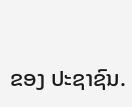ຂອງ ປະຊາຊົນ.